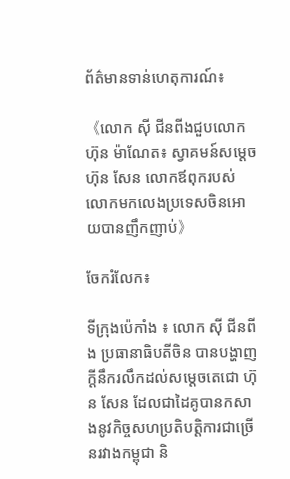ព័ត៌មានទាន់ហេតុការណ៍៖

《លោក ស៊ី ជីនពីងជួបលោក ហ៊ុន ម៉ាណែត៖ ស្វាគមន៍សម្តេចហ៊ុន សែន លោកឪពុករបស់លោកមកលេងប្រទេសចិនអោយបានញឹកញាប់》

ចែករំលែក៖

ទីក្រុងប៉េកាំង ៖ លោក ស៊ី ជីនពីង ប្រធានាធិបតីចិន បានបង្ហាញក្តីនឹករលឹកដល់សម្តេចតេជោ ហ៊ុន សែន ដែលជាដៃគូបានកសាងនូវកិច្ចសហប្រតិបត្តិការជាច្រើនរវាងកម្ពុជា និ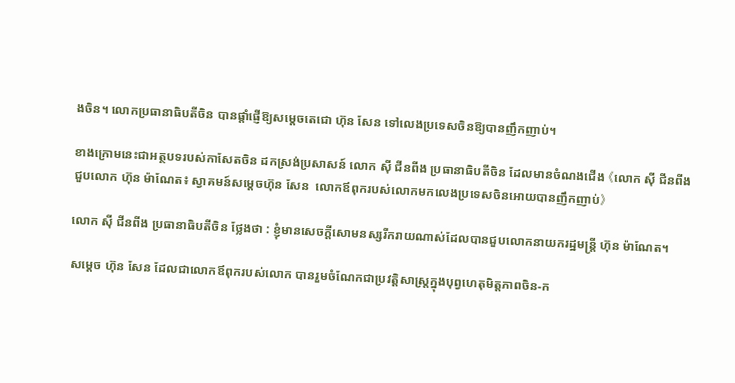ងចិន។ លោកប្រធានាធិបតីចិន បានផ្តាំផ្ញើឱ្យសម្តេចតេជោ ហ៊ុន សែន ទៅលេងប្រទេសចិនឱ្យបានញឹកញាប់។

ខាងក្រោមនេះជាអត្ថបទរបស់កាសែតចិន ដកស្រង់ប្រសាសន៍ លោក ស៊ី ជីនពីង ប្រធានាធិបតីចិន ដែលមានចំណងជើង 《លោក ស៊ី ជីនពីងជួបលោក ហ៊ុន ម៉ាណែត៖ ស្វាគមន៍សម្តេចហ៊ុន សែន  លោកឪពុករបស់លោកមកលេងប្រទេសចិនអោយបានញឹកញាប់》

លោក ស៊ី ជីនពីង ប្រធានាធិបតីចិន ថ្លែងថា : ខ្ញុំមានសេចក្តីសោមនស្សរីករាយណាស់ដែលបានជួបលោកនាយករដ្ឋមន្ត្រី ហ៊ុន ម៉ាណែត។

សម្តេច ហ៊ុន សែន ដែលជាលោកឪពុករបស់លោក បានរួមចំណែកជាប្រវត្តិសាស្ត្រក្នុងបុព្វហេតុមិត្តភាពចិន-ក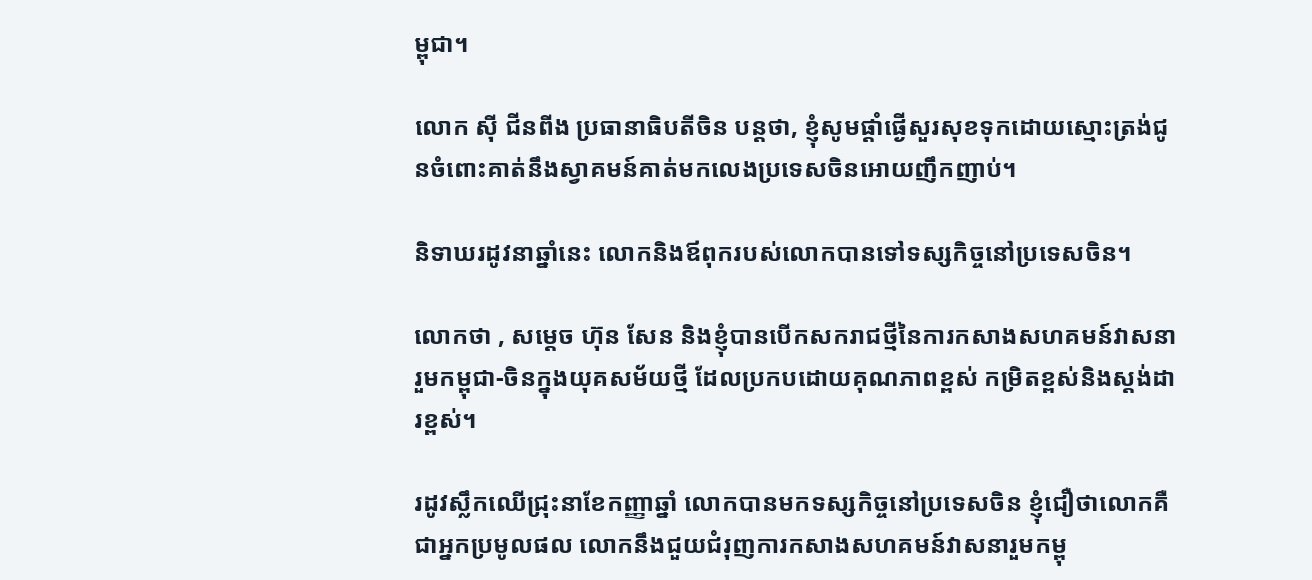ម្ពុជា។

លោក ស៊ី ជីនពីង ប្រធានាធិបតីចិន បន្តថា, ខ្ញុំសូមផ្តាំផ្ងើសួរសុខទុកដោយស្មោះត្រង់ជូនចំពោះគាត់នឹងស្វាគមន៍គាត់មកលេងប្រទេសចិនអោយញឹកញាប់។

និទាឃរដូវនាឆ្នាំនេះ លោកនិងឪពុករបស់លោកបានទៅទស្សកិច្ចនៅប្រទេសចិន។

លោកថា , សម្តេច ហ៊ុន សែន និងខ្ញុំបានបើកសករាជថ្មីនៃការកសាងសហគមន៍វាសនារួមកម្ពុជា-ចិនក្នុងយុគសម័យថ្មី ដែលប្រកបដោយគុណភាពខ្ពស់ កម្រិតខ្ពស់និងស្តង់ដារខ្ពស់។

រដូវស្លឹកឈើជ្រុះនាខែកញ្ញាឆ្នាំ លោកបានមកទស្សកិច្ចនៅប្រទេសចិន ខ្ញុំជឿថាលោកគឺជាអ្នកប្រមូលផល លោកនឹងជួយជំរុញការកសាងសហគមន៍វាសនារួមកម្ពុ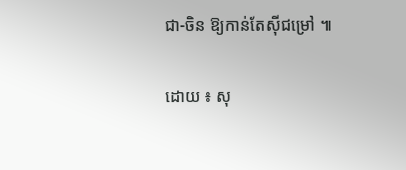ជា-ចិន ឱ្យកាន់តែស៊ីជម្រៅ ៕

ដោយ ៖ សុ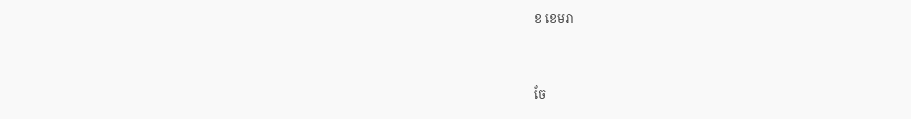ខ ខេមរា


ចែ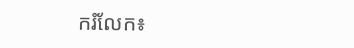ករំលែក៖